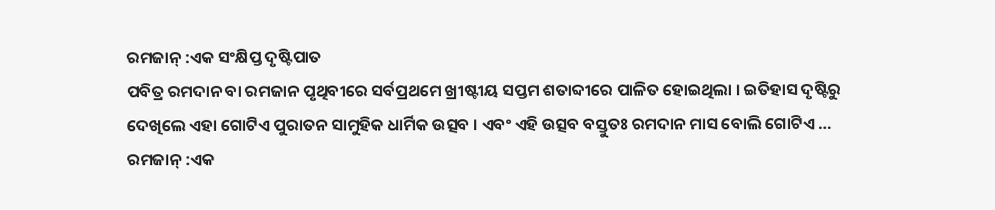ରମଜାନ୍ :ଏକ ସଂକ୍ଷିପ୍ତ ଦୃଷ୍ଟିପାତ
ପବିତ୍ର ରମଦାନ ବା ରମଜାନ ପୃଥିବୀରେ ସର୍ବପ୍ରଥମେ ଖ୍ରୀଷ୍ଟୀୟ ସପ୍ତମ ଶତାବ୍ଦୀରେ ପାଳିତ ହୋଇଥିଲା । ଇତିହାସ ଦୃଷ୍ଟିରୁ ଦେଖିଲେ ଏହା ଗୋଟିଏ ପୁରାତନ ସାମୁହିକ ଧାର୍ମିକ ଉତ୍ସବ । ଏବଂ ଏହି ଉତ୍ସବ ବସ୍ତୁତଃ ରମଦାନ ମାସ ବୋଲି ଗୋଟିଏ …
ରମଜାନ୍ :ଏକ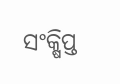ସଂକ୍ଷିପ୍ତ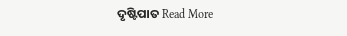ଦୃଷ୍ଟିପାତ Read More